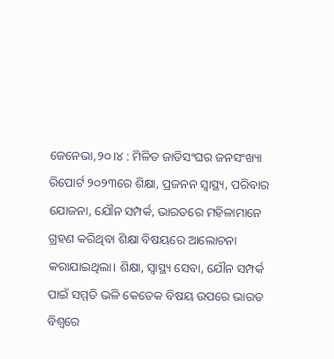ଜେନେଭା,୨୦।୪ : ମିଳିତ ଜାତିସଂଘର ଜନସଂଖ୍ୟା ରିପୋର୍ଟ ୨୦୨୩ରେ ଶିକ୍ଷା, ପ୍ରଜନନ ସ୍ବାସ୍ଥ୍ୟ, ପରିବାର ଯୋଜନା, ଯୌନ ସମ୍ପର୍କ, ଭାରତରେ ମହିଳାମାନେ ଗ୍ରହଣ କରିଥିବା ଶିକ୍ଷା ବିଷୟରେ ଆଲୋଚନା କରାଯାଇଥିଲା। ଶିକ୍ଷା, ସ୍ବାସ୍ଥ୍ୟ ସେବା, ଯୌନ ସମ୍ପର୍କ ପାଇଁ ସମ୍ମତି ଭଳି କେତେକ ବିଷୟ ଉପରେ ଭାରତ ବିଶ୍ୱରେ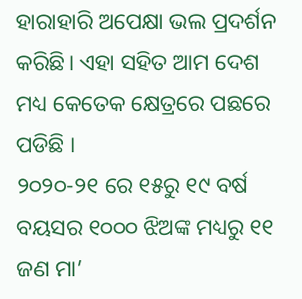ହାରାହାରି ଅପେକ୍ଷା ଭଲ ପ୍ରଦର୍ଶନ କରିଛି। ଏହା ସହିତ ଆମ ଦେଶ ମଧ୍ୟ କେତେକ କ୍ଷେତ୍ରରେ ପଛରେ ପଡିଛି ।
୨୦୨୦-୨୧ ରେ ୧୫ରୁ ୧୯ ବର୍ଷ ବୟସର ୧୦୦୦ ଝିଅଙ୍କ ମଧ୍ୟରୁ ୧୧ ଜଣ ମା’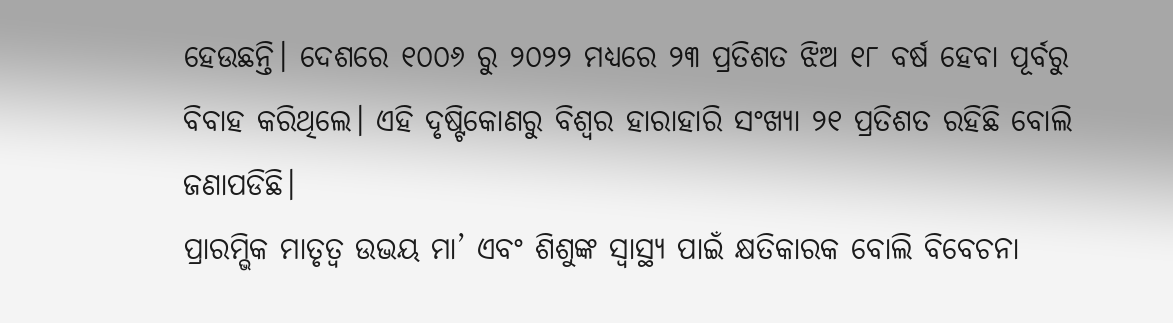ହେଉଛନ୍ତି। ଦେଶରେ ୧୦୦୬ ରୁ ୨୦୨୨ ମଧ୍ୟରେ ୨୩ ପ୍ରତିଶତ ଝିଅ ୧୮ ବର୍ଷ ହେବା ପୂର୍ବରୁ ବିବାହ କରିଥିଲେ। ଏହି ଦୃଷ୍ଟିକୋଣରୁ ବିଶ୍ୱର ହାରାହାରି ସଂଖ୍ୟା ୨୧ ପ୍ରତିଶତ ରହିଛି ବୋଲି ଜଣାପଡିଛି।
ପ୍ରାରମ୍ଭିକ ମାତୃତ୍ୱ ଉଭୟ ମା’ ଏବଂ ଶିଶୁଙ୍କ ସ୍ବାସ୍ଥ୍ୟ ପାଇଁ କ୍ଷତିକାରକ ବୋଲି ବିବେଚନା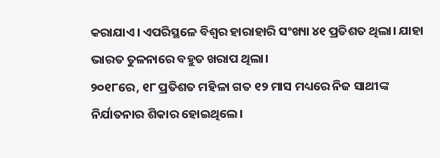କରାଯାଏ। ଏପରିସ୍ଥଳେ ବିଶ୍ୱର ହାରାହାରି ସଂଖ୍ୟା ୪୧ ପ୍ରତିଶତ ଥିଲା। ଯାହା ଭାରତ ତୁଳନାରେ ବହୁତ ଖରାପ ଥିଲା।
୨୦୧୮ରେ, ୧୮ ପ୍ରତିଶତ ମହିଳା ଗତ ୧୨ ମାସ ମଧ୍ୟରେ ନିଜ ସାଥୀଙ୍କ ନିର୍ଯାତନାର ଶିକାର ହୋଇଥିଲେ।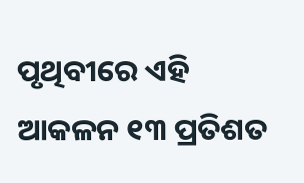ପୃଥିବୀରେ ଏହି ଆକଳନ ୧୩ ପ୍ରତିଶତ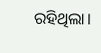ରହିଥିଲା।